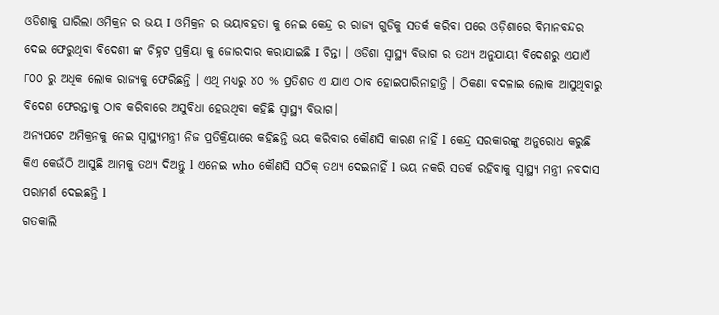ଓଡିଶାକୁ ଘାରିଲା ଓମିକ୍ରନ ର ଭୟ I ଓମିକ୍ରନ ର ଭୟାବହତା କୁ ନେଇ କେନ୍ଦ୍ର ର ରାଜ୍ୟ ଗୁଡିକୁ ସତର୍କ କରିବା ପରେ ଓଡ଼ିଶାରେ ବିମାନବନ୍ଦର ଦେଇ ଫେରୁଥିବା ବିଦେଶୀ ଙ୍କ ଚିହ୍ନଟ ପ୍ରକ୍ରିୟା କୁ ଜୋରଦାର କରାଯାଇଛି I ଚିନ୍ତା । ଓଡିଶା ସ୍ୱାସ୍ଥ୍ୟ ବିଭାଗ ର ତଥ୍ୟ ଅନୁଯାୟୀ ବିଦେଶରୁ ଏଯାଏଁ ୮୦୦ ରୁ ଅଧିକ ଲୋକ ରାଜ୍ୟକୁ ଫେରିଛନ୍ତି । ଏଥି ମଧ୍ୟରୁ ୪୦ % ପ୍ରତିଶତ ଏ ଯାଏ ଠାବ ହୋଇପାରିନାହାନ୍ତି । ଠିକଣା ବଦଳାଇ ଲୋକ ଆସୁଥିବାରୁ ବିଦେଶ ଫେରନ୍ତାକୁ ଠାବ କରିବାରେ ଅସୁବିଧା ହେଉଥିବା କହିଛି ସ୍ୱାସ୍ଥ୍ୟ ବିଭାଗ।
ଅନ୍ୟପଟେ ଅମିକ୍ରନକୁ ନେଇ ସ୍ୱାସ୍ଥ୍ୟମନ୍ତ୍ରୀ ନିଜ ପ୍ରତିକ୍ରିୟାରେ କହିଛନ୍ତି ଭୟ କରିବାର କୌଣସି କାରଣ ନାହିଁ l କେନ୍ଦ୍ର ସରକାରଙ୍କୁ ଅନୁରୋଧ କରୁଛି କିଏ କେଉଁଠି ଆସୁଛି ଆମକୁ ତଥ୍ୟ ଦିଅନ୍ତୁ l ଏନେଇ who କୌଣସି ସଠିକ୍ ତଥ୍ୟ ଦେଇନାହିଁ l ଭୟ ନକରି ସତର୍କ ରହିବାକୁ ସ୍ବାସ୍ଥ୍ୟ ମନ୍ତ୍ରୀ ନବଦାସ ପରାମର୍ଶ ଦେଇଛନ୍ତି l
ଗତକାଲି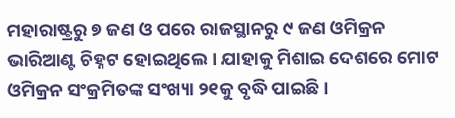ମହାରାଷ୍ଟ୍ରରୁ ୭ ଜଣ ଓ ପରେ ରାଜସ୍ଥାନରୁ ୯ ଜଣ ଓମିକ୍ରନ ଭାରିଆଣ୍ଟ ଚିହ୍ନଟ ହୋଇଥିଲେ । ଯାହାକୁ ମିଶାଇ ଦେଶରେ ମୋଟ ଓମିକ୍ରନ ସଂକ୍ରମିତଙ୍କ ସଂଖ୍ୟା ୨୧କୁ ବୃଦ୍ଧି ପାଇଛି ।